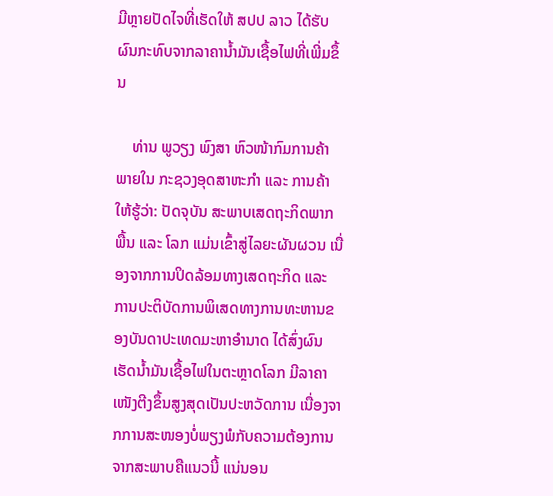ມີຫຼາຍປັດໄຈທີ່ເຮັດໃຫ້ ສປປ ລາວ ໄດ້ຮັບຜົນກະທົບຈາກລາຄານ້ຳມັນເຊື້ອໄຟທີ່ເພີ່ມຂຶ້ນ

    ທ່ານ ພູວຽງ ພົງສາ ຫົວໜ້າກົມການຄ້າພາຍໃນ ກະຊວງອຸດສາຫະກຳ ແລະ ການຄ້າ ໃຫ້ຮູ້ວ່າ: ປັດຈຸບັນ ສະພາບເສດຖະກິດພາກພື້ນ ແລະ ໂລກ ແມ່ນເຂົ້າສູ່ໄລຍະຜັນຜວນ ເນື່ອງຈາກການປິດລ້ອມທາງເສດຖະກິດ ແລະ ການປະຕິບັດການພິເສດທາງການທະຫານຂອງບັນດາປະເທດມະຫາອຳນາດ ໄດ້ສົ່ງຜົນເຮັດນໍ້າມັນເຊື້ອໄຟໃນຕະຫຼາດໂລກ ມີລາຄາເໜັງຕີງຂຶ້ນສູງສຸດເປັນປະຫວັດການ ເນື່ອງຈາກການສະໜອງບໍ່ພຽງພໍກັບຄວາມຕ້ອງການ ຈາກສະພາບຄືແນວນີ້ ແນ່ນອນ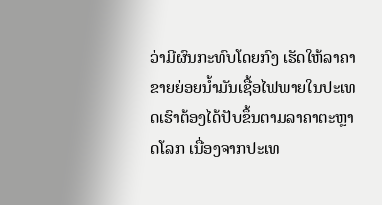ວ່າມີຜົນກະທົບໂດຍກົງ ເຮັດໃຫ້ລາຄາຂາຍຍ່ອຍນໍ້າມັນເຊື້ອໄຟພາຍໃນປະເທດເຮົາຕ້ອງໄດ້ປັບຂຶ້ນຕາມລາຄາຕະຫຼາດໂລກ ເນື່ອງຈາກປະເທ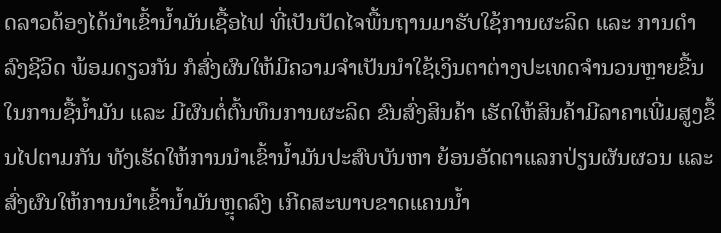ດລາວຕ້ອງໄດ້ນຳເຂົ້ານໍ້າມັນເຊື້ອໄຟ ທີ່ເປັນປັດໄຈພື້ນຖານມາຮັບໃຊ້ການຜະລິດ ແລະ ການດຳລົງຊີວິດ ພ້ອມດຽວກັນ ກໍສົ່ງຜົນໃຫ້ມີຄວາມຈໍາເປັນນໍາໃຊ້ເງິນຕາຕ່າງປະເທດຈໍານວນຫຼາຍຂື້ນ ໃນການຊື້ນໍ້າມັນ ແລະ ມີຜົນຕໍ່ຕົ້ນທຶນການຜະລິດ ຂົນສົ່ງສິນຄ້າ ເຮັດໃຫ້ສິນຄ້າມີລາຄາເພີ່ມສູງຂຶ້ນໄປຕາມກັນ ທັງເຮັດໃຫ້ການນຳເຂົ້ານ້ຳມັນປະສົບບັນຫາ ຍ້ອນອັດຕາແລກປ່ຽນຜັນຜວນ ແລະ ສົ່ງຜົນໃຫ້ການນໍາເຂົ້ານໍ້າມັນຫຼຸດລົງ ເກີດສະພາບຂາດແຄນນໍ້າ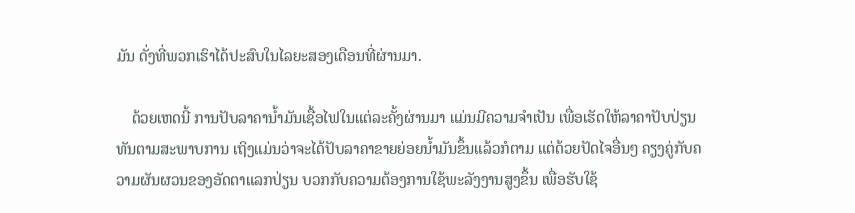ມັນ ດັ່ງທີ່ພວກເຮົາໄດ້ປະສົບໃນໄລຍະສອງເດືອນທີ່ຜ່ານມາ.

    ດ້ວຍເຫດນີ້ ການປັບລາຄານ້ຳມັນເຊື້ອໄຟໃນແຕ່ລະຄັ້ງຜ່ານມາ ແມ່ນມີຄວາມຈຳເປັນ ເພື່ອເຮັດໃຫ້ລາຄາປັບປ່ຽນທັນຕາມສະພາບການ ເຖິງແມ່ນວ່າຈະໄດ້ປັບລາຄາຂາຍຍ່ອຍນ້ຳມັນຂຶ້ນແລ້ວກໍຕາມ ແຕ່ດ້ວຍປັດໄຈອື່ນໆ ຄຽງຄູ່ກັບຄວາມຜັນຜວນຂອງອັດຕາແລກປ່ຽນ ບວກກັບຄວາມຕ້ອງການໃຊ້ພະລັງງານສູງຂຶ້ນ ເພື່ອຮັບໃຊ້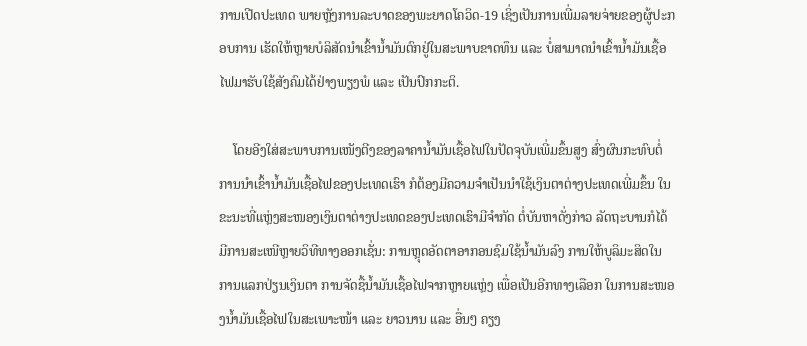ການເປີດປະເທດ ພາຍຫຼັງການລະບາດຂອງພະຍາດໂຄວິດ-19 ເຊິ່ງເປັນການເພີ່ມລາຍຈ່າຍຂອງຜູ້ປະກອບການ ເຮັດໃຫ້ຫຼາຍບໍລິສັດນຳເຂົ້ານໍ້າມັນຕົກຢູ່ໃນສະພາບຂາດທຶນ ແລະ ບໍ່ສາມາດນຳເຂົ້ານ້ຳມັນເຊື້ອໄຟມາຮັບໃຊ້ສັງຄົມໄດ້ຢ່າງພຽງພໍ ແລະ ເປັນປົກກະຕິ.

    ໂດຍອີງໃສ່ສະພາບການເໜັງຕີງຂອງລາຄານໍ້າມັນເຊື້ອໄຟໃນປັດຈຸບັນເພີ່ມຂຶ້ນສູງ ສົ່ງຜົນກະທົບຕໍ່ການນໍາເຂົ້ານໍ້າມັນເຊື້ອໄຟຂອງປະເທດເຮົາ ກໍຕ້ອງມີຄວາມຈຳເປັນນຳໃຊ້ເງິນຕາຕ່າງປະເທດເພີ່ມຂຶ້ນ ໃນຂະນະທີ່ແຫຼ່ງສະໜອງເງິນຕາຕ່າງປະເທດຂອງປະເທດເຮົາມີຈໍາກັດ ຕໍ່ບັນຫາດັ່ງກ່າວ ລັດຖະບານກໍໄດ້ມີການສະເໜີຫຼາຍວິທີທາງອອກເຊັ່ນ: ການຫຼຸດອັດຕາອາກອນຊົມໃຊ້ນໍ້າມັນລົງ ການໃຫ້ບູລິມະສິດໃນການແລກປ່ຽນເງິນຕາ ການຈັດຊື້ນໍ້າມັນເຊື້ອໄຟຈາກຫຼາຍແຫຼ່ງ ເພື່ອເປັນອີກທາງເລືອກ ໃນການສະໜອງນໍ້າມັນເຊື້ອໄຟໃນສະເພາະໜ້າ ແລະ ຍາວນານ ແລະ ອື່ນໆ ຄຽງ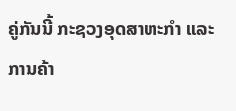ຄູ່ກັນນີ້ ກະຊວງອຸດສາຫະກຳ ແລະ ການຄ້າ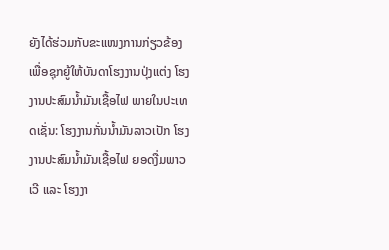ຍັງໄດ້ຮ່ວມກັບຂະແໜງການກ່ຽວຂ້ອງ ເພື່ອຊຸກຍູ້ໃຫ້ບັນດາໂຮງງານປຸ່ງແຕ່ງ ໂຮງງານປະສົມນໍ້າມັນເຊື້ອໄຟ ພາຍໃນປະເທດເຊັ່ນ: ໂຮງງານກັ່ນນໍ້າມັນລາວເປັກ ໂຮງງານປະສົມນໍ້າມັນເຊື້ອໄຟ ຍອດງື່ມພາວເວີ ແລະ ໂຮງງາ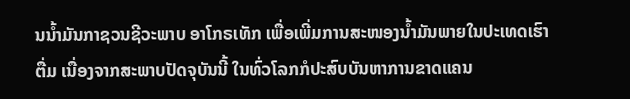ນນໍ້າມັນກາຊວນຊີວະພາບ ອາໂກຣເທັກ ເພື່ອເພີ່ມການສະໜອງນໍ້າມັນພາຍໃນປະເທດເຮົາຕື່ມ ເນື່ອງຈາກສະພາບປັດຈຸບັນນີ້ ໃນທົ່ວໂລກກໍປະສົບບັນຫາການຂາດແຄນ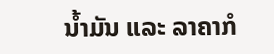ນໍ້າມັນ ແລະ ລາຄາກໍ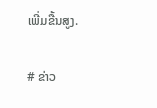ເພີ່ມຂື້ນສູງ.

# ຂ່າວ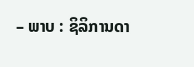– ພາບ : ຊິລິການດາ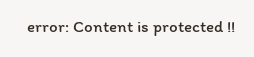error: Content is protected !!